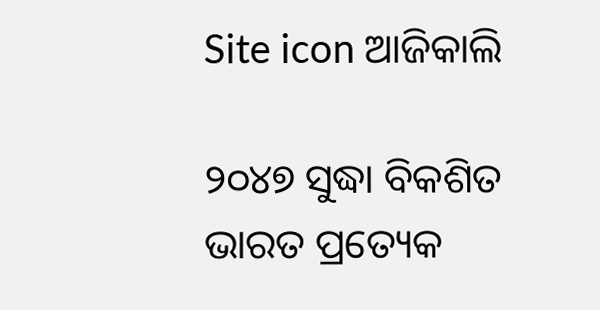Site icon ଆଜିକାଲି

୨୦୪୭ ସୁଦ୍ଧା ବିକଶିତ ଭାରତ ପ୍ରତ୍ୟେକ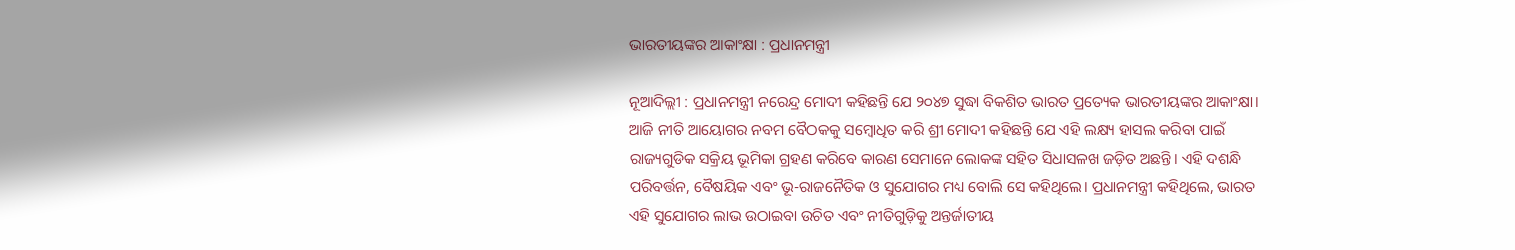ଭାରତୀୟଙ୍କର ଆକାଂକ୍ଷା : ପ୍ରଧାନମନ୍ତ୍ରୀ

ନୂଆଦିଲ୍ଲୀ : ପ୍ରଧାନମନ୍ତ୍ରୀ ନରେନ୍ଦ୍ର ମୋଦୀ କହିଛନ୍ତି ଯେ ୨୦୪୭ ସୁଦ୍ଧା ବିକଶିତ ଭାରତ ପ୍ରତ୍ୟେକ ଭାରତୀୟଙ୍କର ଆକାଂକ୍ଷା। ଆଜି ନୀତି ଆୟୋଗର ନବମ ବୈଠକକୁ ସମ୍ବୋଧିତ କରି ଶ୍ରୀ ମୋଦୀ କହିଛନ୍ତି ଯେ ଏହି ଲକ୍ଷ୍ୟ ହାସଲ କରିବା ପାଇଁ ରାଜ୍ୟଗୁଡିକ ସକ୍ରିୟ ଭୂମିକା ଗ୍ରହଣ କରିବେ କାରଣ ସେମାନେ ଲୋକଙ୍କ ସହିତ ସିଧାସଳଖ ଜଡ଼ିତ ଅଛନ୍ତି। ଏହି ଦଶନ୍ଧି ପରିବର୍ତ୍ତନ, ବୈଷୟିକ ଏବଂ ଭୂ-ରାଜନୈତିକ ଓ ସୁଯୋଗର ମଧ୍ୟ ବୋଲି ସେ କହିଥିଲେ। ପ୍ରଧାନମନ୍ତ୍ରୀ କହିଥିଲେ, ଭାରତ ଏହି ସୁଯୋଗର ଲାଭ ଉଠାଇବା ଉଚିତ ଏବଂ ନୀତିଗୁଡ଼ିକୁ ଅନ୍ତର୍ଜାତୀୟ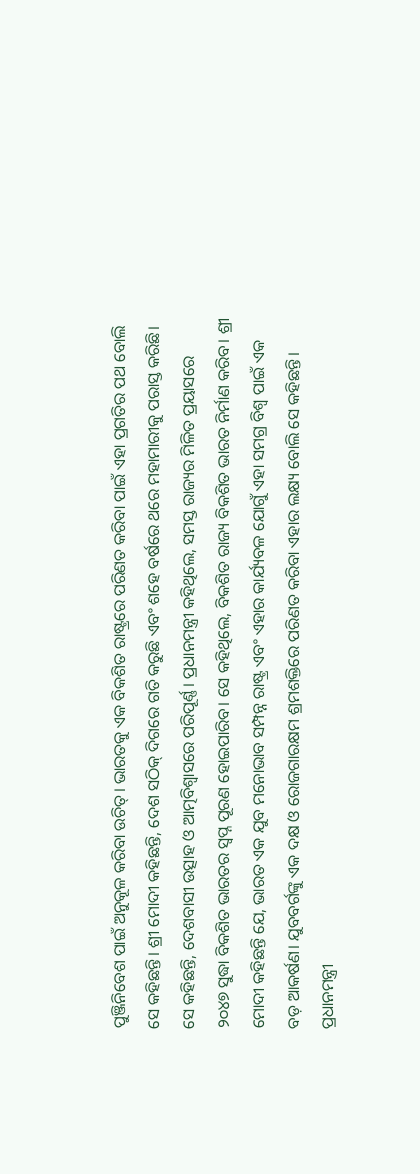ପୁଞ୍ଜିନିବେଶ ପାଇଁ ଅନୁକୂଳ କରିବା ଉଚିତ୍। ଭାରତକୁ ଏକ ବିକଶିତ ରାଷ୍ଟ୍ରରେ ପରିଣତ କରିବା ପାଇଁ ଏହା ପ୍ରଗତିର ପଥ ବୋଲି ସେ କହିଛନ୍ତି। ଶ୍ରୀ ମୋଦୀ କହିଛନ୍ତି, ଦେଶ ସଠିକ୍ ଦିଗରେ ଗତି କରୁଛି ଏବଂ ଶହେ ବର୍ଷରେ ଥରେ ମହାମାରୀକୁ ପରାସ୍ତ କରିଛି। ସେ କହିଛନ୍ତି, ଦେଶବାସୀ ଉତ୍ସାହ ଓ ଆତ୍ମବିଶ୍ୱାସରେ ପରିପୂର୍ଣ୍ଣ। ପ୍ରଧାନମନ୍ତ୍ରୀ କହିଥିଲେ, ସମସ୍ତ ରାଜ୍ୟର ମିଳିତ ପ୍ରୟାସରେ ୨୦୪୭ ସୁଦ୍ଧା ବିକଶିତ ଭାରତର ସ୍ୱପ୍ନ ପୂରଣ ହୋଇପାରିବ। ସେ କହିଥିଲେ, ବିକଶିତ ରାଜ୍ୟ ବିକଶିତ ଭାରତ ନିର୍ମାଣ କରିବ। ଶ୍ରୀ ମୋଦୀ କହିଛନ୍ତି ଯେ, ଭାରତ ଏକ ଯୁବ ମନୋଭାବ ସମ୍ପନ୍ନ ରାଷ୍ଟ୍ର ଏବଂ ଏହାର କାର୍ଯ୍ୟବଳ ଯୋଗୁଁ ଏହା ସମଗ୍ର ବିଶ୍ୱ ପାଇଁ ଏକ ବଡ଼ ଆକର୍ଷଣ। ଯୁବବର୍ଗଙ୍କୁ ଏକ ଦକ୍ଷ ଓ ରୋଜଗାରକ୍ଷମ ଶ୍ରମଶକ୍ତିରେ ପରିଣତ କରିବା ଏହାର ଲକ୍ଷ୍ୟ ବୋଲି ସେ କହିଛନ୍ତି। ପ୍ରଧାନମନ୍ତ୍ରୀ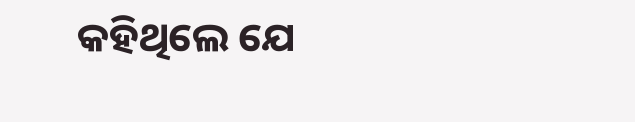କହିଥିଲେ ଯେ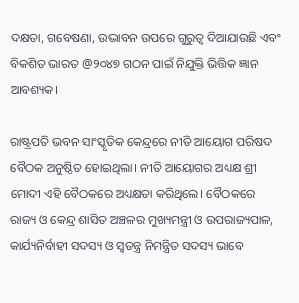ଦକ୍ଷତା, ଗବେଷଣା, ଉଦ୍ଭାବନ ଉପରେ ଗୁରୁତ୍ୱ ଦିଆଯାଉଛି ଏବଂ ବିକଶିତ ଭାରତ @୨୦୪୭ ଗଠନ ପାଇଁ ନିଯୁକ୍ତି ଭିତ୍ତିକ ଜ୍ଞାନ ଆବଶ୍ୟକ।

ରାଷ୍ଟ୍ରପତି ଭବନ ସାଂସ୍କୃତିକ କେନ୍ଦ୍ରରେ ନୀତି ଆୟୋଗ ପରିଷଦ ବୈଠକ ଅନୁଷ୍ଠିତ ହୋଇଥିଲା। ନୀତି ଆୟୋଗର ଅଧ୍ୟକ୍ଷ ଶ୍ରୀ ମୋଦୀ ଏହି ବୈଠକରେ ଅଧ୍ୟକ୍ଷତା କରିଥିଲେ। ବୈଠକରେ ରାଜ୍ୟ ଓ କେନ୍ଦ୍ର ଶାସିତ ଅଞ୍ଚଳର ମୁଖ୍ୟମନ୍ତ୍ରୀ ଓ ଉପରାଜ୍ୟପାଳ, କାର୍ଯ୍ୟନିର୍ବାହୀ ସଦସ୍ୟ ଓ ସ୍ୱତନ୍ତ୍ର ନିମନ୍ତ୍ରିତ ସଦସ୍ୟ ଭାବେ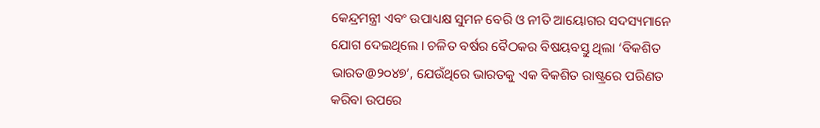କେନ୍ଦ୍ରମନ୍ତ୍ରୀ ଏବଂ ଉପାଧ୍ୟକ୍ଷ ସୁମନ ବେରି ଓ ନୀତି ଆୟୋଗର ସଦସ୍ୟମାନେ ଯୋଗ ଦେଇଥିଲେ। ଚଳିତ ବର୍ଷର ବୈଠକର ବିଷୟବସ୍ତୁ ଥିଲା ‘ବିକଶିତ ଭାରତ@୨୦୪୭’, ଯେଉଁଥିରେ ଭାରତକୁ ଏକ ବିକଶିତ ରାଷ୍ଟ୍ରରେ ପରିଣତ କରିବା ଉପରେ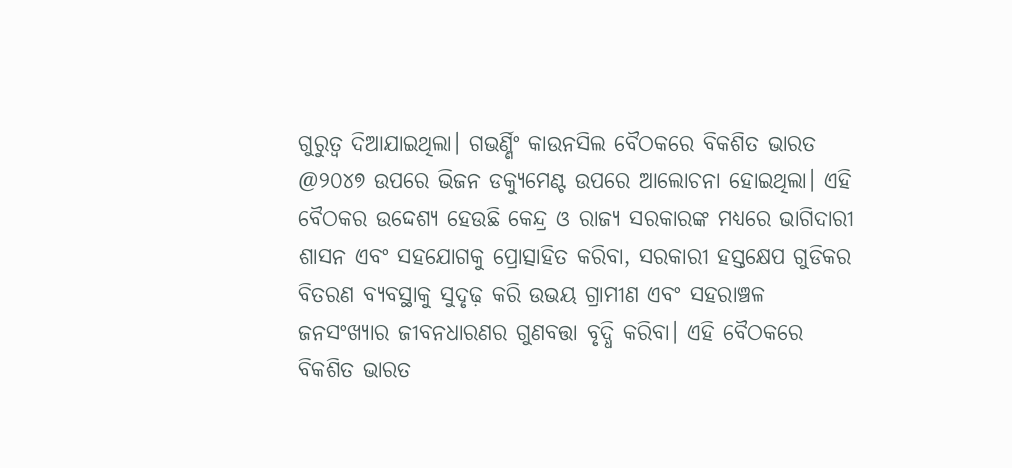ଗୁରୁତ୍ୱ ଦିଆଯାଇଥିଲା। ଗଭର୍ଣ୍ଣିଂ କାଉନସିଲ ବୈଠକରେ ବିକଶିତ ଭାରତ @୨୦୪୭ ଉପରେ ଭିଜନ ଡକ୍ୟୁମେଣ୍ଟ ଉପରେ ଆଲୋଚନା ହୋଇଥିଲା। ଏହି ବୈଠକର ଉଦ୍ଦେଶ୍ୟ ହେଉଛି କେନ୍ଦ୍ର ଓ ରାଜ୍ୟ ସରକାରଙ୍କ ମଧ୍ୟରେ ଭାଗିଦାରୀ ଶାସନ ଏବଂ ସହଯୋଗକୁ ପ୍ରୋତ୍ସାହିତ କରିବା, ସରକାରୀ ହସ୍ତକ୍ଷେପ ଗୁଡିକର ବିତରଣ ବ୍ୟବସ୍ଥାକୁ ସୁଦୃଢ଼ କରି ଉଭୟ ଗ୍ରାମୀଣ ଏବଂ ସହରାଞ୍ଚଳ ଜନସଂଖ୍ୟାର ଜୀବନଧାରଣର ଗୁଣବତ୍ତା ବୃଦ୍ଧି କରିବା। ଏହି ବୈଠକରେ ବିକଶିତ ଭାରତ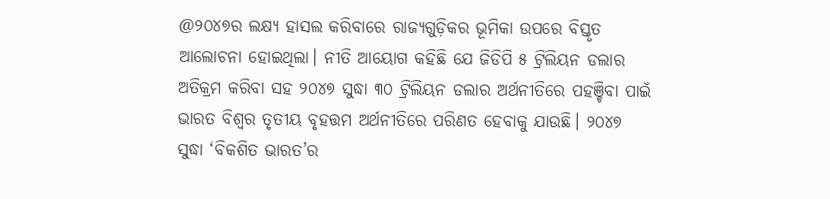@୨୦୪୭ର ଲକ୍ଷ୍ୟ ହାସଲ କରିବାରେ ରାଜ୍ୟଗୁଡ଼ିକର ଭୂମିକା ଉପରେ ବିସ୍ତୃତ ଆଲୋଚନା ହୋଇଥିଲା। ନୀତି ଆୟୋଗ କହିଛି ଯେ ଜିଡିପି ୫ ଟ୍ରିଲିୟନ ଡଲାର ଅତିକ୍ରମ କରିବା ସହ ୨୦୪୭ ସୁଦ୍ଧା ୩୦ ଟ୍ରିଲିୟନ ଡଲାର ଅର୍ଥନୀତିରେ ପହଞ୍ଚିବା ପାଇଁ ଭାରତ ବିଶ୍ୱର ତୃତୀୟ ବୃହତ୍ତମ ଅର୍ଥନୀତିରେ ପରିଣତ ହେବାକୁ ଯାଉଛି। ୨୦୪୭ ସୁଦ୍ଧା ‘ବିକଶିତ ଭାରତ’ର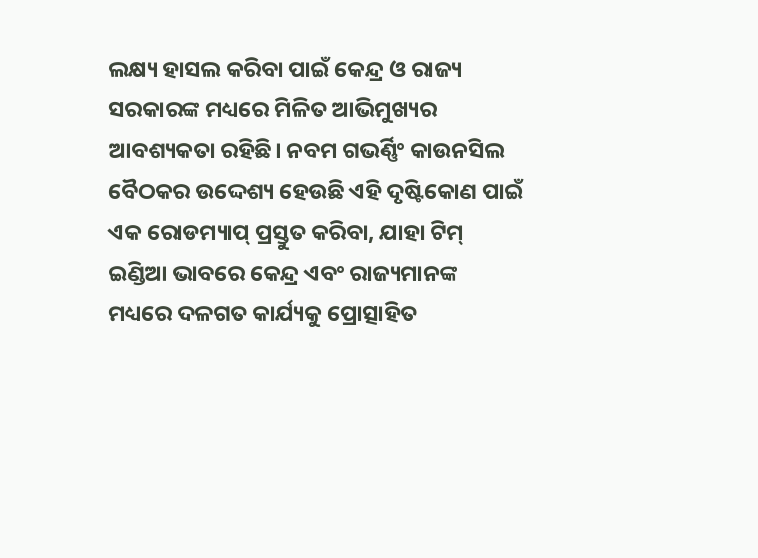ଲକ୍ଷ୍ୟ ହାସଲ କରିବା ପାଇଁ କେନ୍ଦ୍ର ଓ ରାଜ୍ୟ ସରକାରଙ୍କ ମଧ୍ୟରେ ମିଳିତ ଆଭିମୁଖ୍ୟର ଆବଶ୍ୟକତା ରହିଛି। ନବମ ଗଭର୍ଣ୍ଣିଂ କାଉନସିଲ ବୈଠକର ଉଦ୍ଦେଶ୍ୟ ହେଉଛି ଏହି ଦୃଷ୍ଟିକୋଣ ପାଇଁ ଏକ ରୋଡମ୍ୟାପ୍ ପ୍ରସ୍ତୁତ କରିବା, ଯାହା ଟିମ୍ ଇଣ୍ଡିଆ ଭାବରେ କେନ୍ଦ୍ର ଏବଂ ରାଜ୍ୟମାନଙ୍କ ମଧ୍ୟରେ ଦଳଗତ କାର୍ଯ୍ୟକୁ ପ୍ରୋତ୍ସାହିତ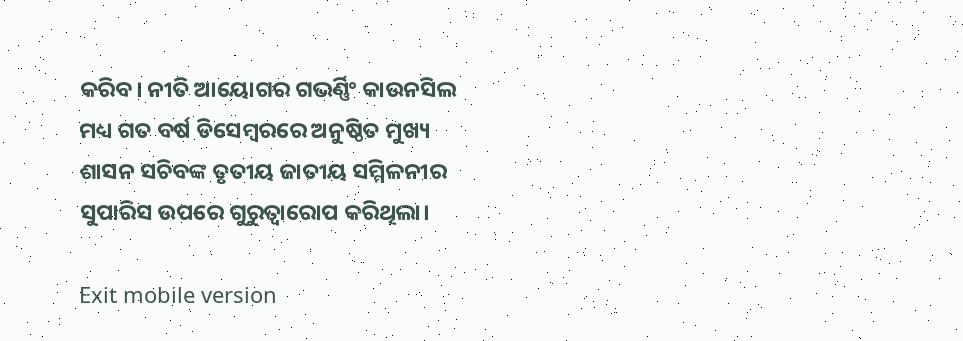କରିବ। ନୀତି ଆୟୋଗର ଗଭର୍ଣ୍ଣିଂ କାଉନସିଲ ମଧ୍ୟ ଗତ ବର୍ଷ ଡିସେମ୍ବରରେ ଅନୁଷ୍ଠିତ ମୁଖ୍ୟ ଶାସନ ସଚିବଙ୍କ ତୃତୀୟ ଜାତୀୟ ସମ୍ମିଳନୀର ସୁପାରିସ ଉପରେ ଗୁରୁତ୍ୱାରୋପ କରିଥିଲା।

Exit mobile version